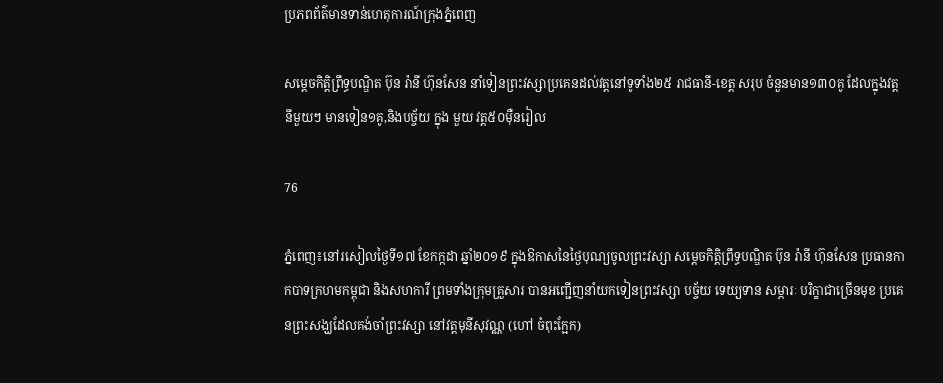ប្រភពព័ត៌មានទាន់ហេតុការណ៍ក្រុងភ្នំពេញ

សម្តេចកិត្តិព្រឹទ្ធបណ្ឌិត ប៊ុន រ៉ានី ហ៊ុនសែន នាំទៀនព្រះវស្សាប្រគេនដល់វត្តនៅទូទាំង២៥ រាជធានី-ខេត្ត សរុប ចំនួនមាន១៣០គូ ដែលក្នុងវត្តនីមួយៗ មានទៀន១គូ,និងបច្ច័យ ក្នុង មួយ វត្ត៥០ម៉ឺនរៀល

76

ភ្នំពេញ៖នៅរសៀលថ្ងៃទី១៧ ខែកក្កដា ឆ្នាំ២០១៩ ក្នុងឱកាសនៃថ្ងៃបុណ្យចូលព្រះវស្សា សម្តេចកិត្តិព្រឹទ្ធបណ្ឌិត ប៊ុន រ៉ានី ហ៊ុនសែន ប្រធានកាកបាទក្រហមកម្ពុជា និងសហការី ព្រមទាំងក្រុមគ្រួសារ បានអញ្ជើញនាំយកទៀនព្រះវស្សា បច្ច័យ ទេយ្យទាន សម្ភារៈ បរិក្ខាជាច្រើនមុខ ប្រគេនព្រះសង្ឃដែលគង់ចាំព្រះវស្សា នៅវត្តមុនីសុវណ្ណ (ហៅ ចំពុះក្អែក)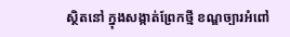ស្ថិតនៅ ក្នុងសង្កាត់ព្រែកថ្មី ខណ្ឌច្បារអំពៅ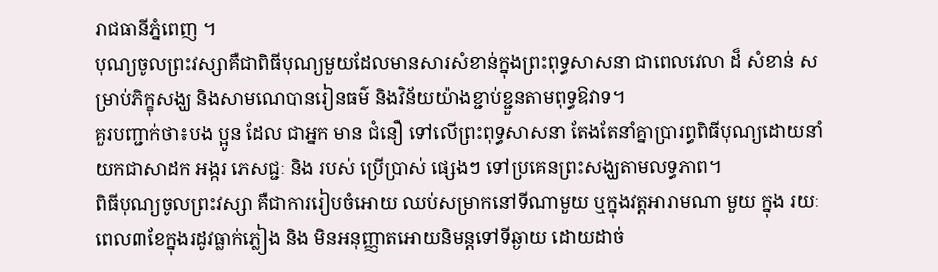រាជធានីភ្នំពេញ ។
បុណ្យចូលព្រះវស្សាគឺជាពិធីបុណ្យមួយដែលមានសារសំខាន់ក្នុងព្រះពុទ្ធសាសនា ជាពេលវេលា ដ៏ សំខាន់ សម្រាប់ភិក្ខុសង្ឃ និងសាមណេបានរៀនធម៌ និងវិន័យយ៉ាងខ្ជាប់ខ្ជួនតាមពុទ្ធឱវាទ។
គួរបញ្ជាក់ថា៖បង ប្អូន ដែល ជាអ្នក មាន ជំនឿ ទៅលើព្រះពុទ្ធសាសនា តែងតែនាំគ្នាប្រារព្ធពិធីបុណ្យដោយនាំយកជាសាដក អង្ករ ភេសជ្ជៈ និង របស់ ប្រើប្រាស់ ផ្សេងៗ ទៅប្រគេនព្រះសង្ឃតាមលទ្ធភាព។
ពិធីបុណ្យចូលព្រះវស្សា គឺជាការរៀបចំអោយ ឈប់សម្រាកនៅទីណាមួយ ឬក្នុងវត្តអារាមណា មួយ ក្នុង រយៈ ពេល៣ខែក្នុងរដូវធ្លាក់ភ្លៀង និង មិនអនុញ្ញាតអោយនិមន្តទៅទីឆ្ងាយ ដោយដាច់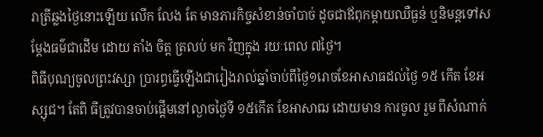រាត្រីឆ្លងថ្ងៃនោះឡើយ លើក លែង តែ មានភារកិច្ចសំខាន់ចាំបាច់ ដូចជាឪពុកម្តាយឈឺធ្ងន់ ឬនិមន្តទៅសម្តែងធម៌ជាដើម ដោយ តាំង ចិត្ត ត្រលប់ មក វិញក្នុង រយៈពេល ៧ថ្ងៃ។
ពិធីបុណ្យចូលព្រះវស្សា ប្រារព្ធធ្វើឡើងជារៀងរាល់ឆ្នាំចាប់ពីថ្ងៃ១រោចខែអាសាធដល់ថ្ងៃ ១៥ កើត ខែអស្សុជ។ តែពិ ធីត្រូវបានចាប់ផ្តើមនៅល្ងាចថ្ងៃទី ១៥កើត ខែអាសាឍ ដោយមាន ការចូល រួម ពីសំណាក់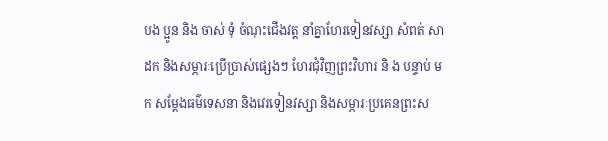បង ប្អូន និង ចាស់ ទុំ ចំណុះជើងវត្ត នាំគ្នាហែរទៀនវស្សា សំពត់ សាដក និងសម្ភារៈប្រើប្រាស់ផ្សេងៗ ហែរជុំវិញព្រះវិហារ និ ង បន្ទាប់ មក សម្តែងធម៌ទេសនា និងវេរទៀនវស្សា និងសម្ភារៈប្រគេនព្រះស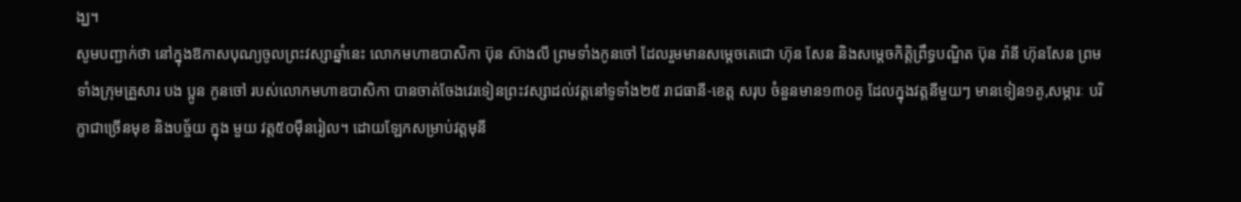ង្ឃ។
សូមបញ្ជាក់ថា នៅក្នុងឱកាសបុណ្យចូលព្រះវស្សាឆ្នាំនេះ លោកមហាឧបាសិកា ប៊ុន ស៊ាងលី ព្រមទាំងកូនចៅ ដែលរួមមានសម្តេចតេជោ ហ៊ុន សែន និងសម្តេចកិត្តិព្រឹទ្ធបណ្ឌិត ប៊ុន រ៉ានី ហ៊ុនសែន ព្រមទាំងក្រុមគ្រួសារ បង ប្អូន កូនចៅ របស់លោកមហាឧបាសិកា បានចាត់ចែងវេរទៀនព្រះវស្សាដល់វត្តនៅទូទាំង២៥ រាជធានី-ខេត្ត សរុប ចំនួនមាន១៣០គូ ដែលក្នុងវត្តនីមួយៗ មានទៀន១គូ,សម្ភារៈ បរិក្ខាជាច្រើនមុខ និងបច្ច័យ ក្នុង មួយ វត្ត៥០ម៉ឺនរៀល។ ដោយឡែកសម្រាប់វត្តមុនី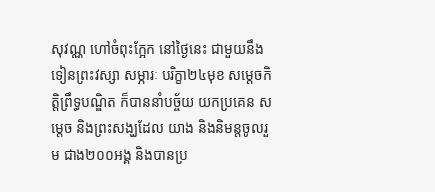សុវណ្ណ ហៅចំពុះក្អែក នៅថ្ងៃនេះ ជាមួយនឹងទៀនព្រះវស្សា សម្ភារៈ បរិក្ខា២៤មុខ សម្តេចកិត្តិព្រឹទ្ធបណ្ឌិត ក៏បាននាំបច្ច័យ យកប្រគេន សម្តេច និងព្រះសង្ឃដែល យាង និងនិមន្តចូលរួម ជាង២០០អង្គ និងបានប្រ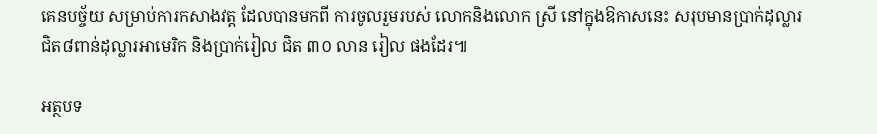គេនបច្ច័យ សម្រាប់ការកសាងវត្ត ដែលបានមកពី ការចូលរួមរបស់ លោកនិងលោក ស្រី នៅក្នុងឱកាសនេះ សរុបមានប្រាក់ដុល្លារជិត៨ពាន់ដុល្លារអាមេរិក និងប្រាក់រៀល ជិត ៣០ លាន រៀល ផងដែរ៕

អត្ថបទ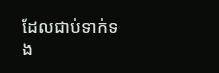ដែលជាប់ទាក់ទង